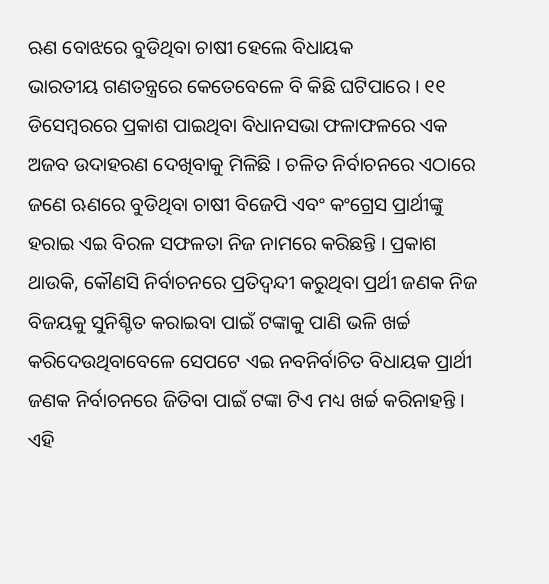ଋଣ ବୋଝରେ ବୁଡିଥିବା ଚାଷୀ ହେଲେ ବିଧାୟକ
ଭାରତୀୟ ଗଣତନ୍ତ୍ରରେ କେତେବେଳେ ବି କିଛି ଘଟିପାରେ । ୧୧ ଡିସେମ୍ବରରେ ପ୍ରକାଶ ପାଇଥିବା ବିଧାନସଭା ଫଳାଫଳରେ ଏକ ଅଜବ ଉଦାହରଣ ଦେଖିବାକୁ ମିଳିଛି । ଚଳିତ ନିର୍ବାଚନରେ ଏଠାରେ ଜଣେ ଋଣରେ ବୁଡିଥିବା ଚାଷୀ ବିଜେପି ଏବଂ କଂଗ୍ରେସ ପ୍ରାର୍ଥୀଙ୍କୁ ହରାଇ ଏଇ ବିରଳ ସଫଳତା ନିଜ ନାମରେ କରିଛନ୍ତି । ପ୍ରକାଶ ଥାଉକି, କୌଣସି ନିର୍ବାଚନରେ ପ୍ରତିଦ୍ୱନ୍ଦୀ କରୁଥିବା ପ୍ରର୍ଥୀ ଜଣକ ନିଜ ବିଜୟକୁ ସୁନିଶ୍ଚିତ କରାଇବା ପାଇଁ ଟଙ୍କାକୁ ପାଣି ଭଳି ଖର୍ଚ୍ଚ କରିଦେଉଥିବାବେଳେ ସେପଟେ ଏଇ ନବନିର୍ବାଚିତ ବିଧାୟକ ପ୍ରାର୍ଥୀ ଜଣକ ନିର୍ବାଚନରେ ଜିତିବା ପାଇଁ ଟଙ୍କା ଟିଏ ମଧ୍ୟ ଖର୍ଚ୍ଚ କରିନାହନ୍ତି ।
ଏହି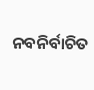ନବନିର୍ବାଚିତ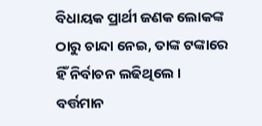ବିଧାୟକ ପ୍ରାର୍ଥୀ ଜଣକ ଲୋକଙ୍କ ଠାରୁ ଚାନ୍ଦା ନେଇ, ତାଙ୍କ ଟଙ୍କାରେ ହିଁ ନିର୍ବାଚନ ଲଢିଥିଲେ । ବର୍ତ୍ତମାନ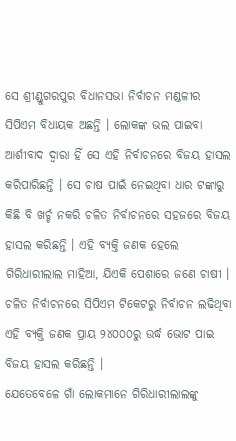ସେ ଶ୍ରୀଣ୍ଡୁଗରପୁର ବିଧାନସଭା ନିର୍ବାଚନ ମଣ୍ଡଳୀର ସିପିଏମ ବିଧାୟକ ଅଛନ୍ତି । ଲୋକଙ୍କ ଭଲ ପାଇବା ଆର୍ଶୀବାଦ ଦ୍ୱାରା ହିଁ ସେ ଏହି ନିର୍ବାଚନରେ ବିଜୟ ହାସଲ କରିପାରିଛନ୍ତି । ସେ ଚାଷ ପାଇଁ ନେଇଥିବା ଧାର ଟଙ୍କାରୁ କିଛି ବି ଖର୍ଚ୍ଚ ନକରି ଚଳିତ ନିର୍ବାଚନରେ ସହଜରେ ବିଜୟ ହାସଲ କରିଛନ୍ତି । ଏହି ବ୍ୟକ୍ତି ଜଣକ ହେଲେ ଗିରିଧାରୀଲାଲ ମାହିଆ, ଯିଏକି ପେଶାରେ ଜଣେ ଚାଷୀ । ଚଳିତ ନିର୍ବାଚନରେ ସିପିଏମ ଟିକେଟରୁ ନିର୍ବାଚନ ଲଢିଥିବା ଏହି ବ୍ୟକ୍ତି ଜଣକ ପ୍ରାୟ ୨୪୦୦୦ରୁ ଉର୍ଦ୍ଧ ଭୋଟ ପାଇ ବିଜୟ ହାସଲ କରିଛନ୍ତି ।
ଯେତେବେଳେ ଗାଁ ଲୋକମାନେ ଗିରିଧାରୀଲାଲଙ୍କୁ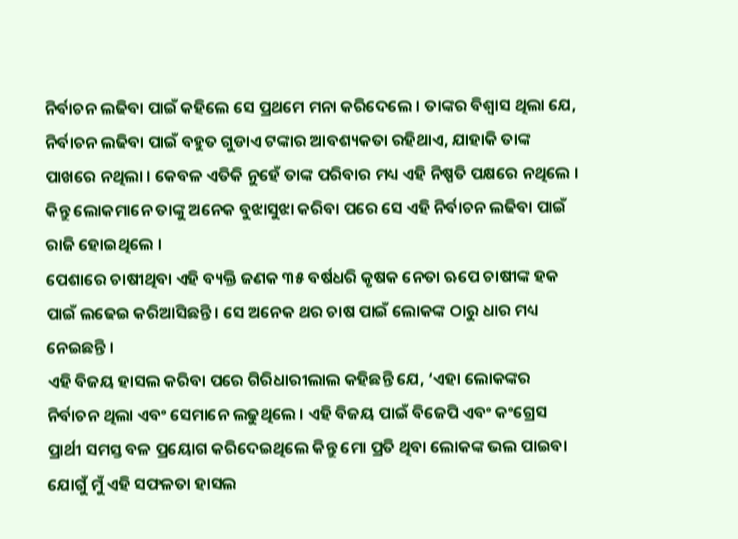ନିର୍ବାଚନ ଲଢିବା ପାଇଁ କହିଲେ ସେ ପ୍ରଥମେ ମନା କରିଦେଲେ । ତାଙ୍କର ବିଶ୍ୱାସ ଥିଲା ଯେ, ନିର୍ବାଚନ ଲଢିବା ପାଇଁ ବହୁତ ଗୁଡାଏ ଟଙ୍କାର ଆବଶ୍ୟକତା ରହିଥାଏ, ଯାହାକି ତାଙ୍କ ପାଖରେ ନଥିଲା । କେବଳ ଏତିକି ନୁହେଁ ତାଙ୍କ ପରିବାର ମଧ୍ୟ ଏହି ନିଷ୍ପତି ପକ୍ଷରେ ନଥିଲେ । କିନ୍ତୁ ଲୋକମାନେ ତାଙ୍କୁ ଅନେକ ବୁଝାସୁଝା କରିବା ପରେ ସେ ଏହି ନିର୍ବାଚନ ଲଢିବା ପାଇଁ ରାଜି ହୋଇଥିଲେ ।
ପେଶାରେ ଚାଷୀଥିବା ଏହି ବ୍ୟକ୍ତି ଜଣକ ୩୫ ବର୍ଷଧରି କୃଷକ ନେତା ଋପେ ଚାଷୀଙ୍କ ହକ ପାଇଁ ଲଢେଇ କରିଆସିଛନ୍ତି । ସେ ଅନେକ ଥର ଚାଷ ପାଇଁ ଲୋକଙ୍କ ଠାରୁ ଧାର ମଧ୍ୟ ନେଇଛନ୍ତି ।
ଏହି ବିଜୟ ହାସଲ କରିବା ପରେ ଗିରିଧାରୀଲାଲ କହିଛନ୍ତି ଯେ, ‘ଏହା ଲୋକଙ୍କର ନିର୍ବାଚନ ଥିଲା ଏବଂ ସେମାନେ ଲଢୁଥିଲେ । ଏହି ବିଜୟ ପାଇଁ ବିଜେପି ଏବଂ କଂଗ୍ରେସ ପ୍ରାର୍ଥୀ ସମସ୍ତ ବଳ ପ୍ରୟୋଗ କରିଦେଇଥିଲେ କିନ୍ତୁ ମୋ ପ୍ରତି ଥିବା ଲୋକଙ୍କ ଭଲ ପାଇବା ଯୋଗୁଁ ମୁଁ ଏହି ସଫଳତା ହାସଲ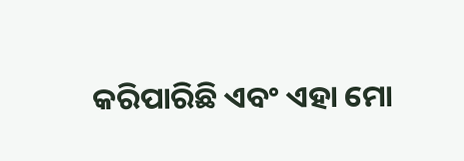କରିପାରିଛି ଏବଂ ଏହା ମୋ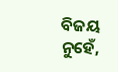ବିଜୟ ନୁହେଁ,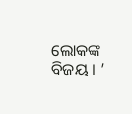ଲୋକଙ୍କ ବିଜୟ । ’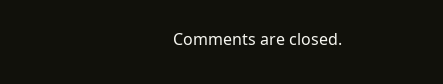Comments are closed.